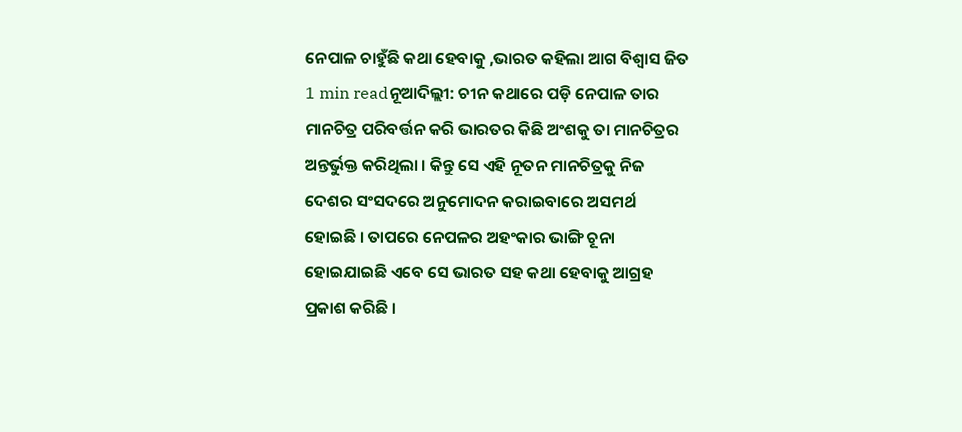ନେପାଳ ଚାହୁଁଛି କଥା ହେବାକୁ ,ଭାରତ କହିଲା ଆଗ ବିଶ୍ୱାସ ଜିତ
1 min readନୂଆଦିଲ୍ଲୀ: ଚୀନ କଥାରେ ପଡ଼ି ନେପାଳ ତାର ମାନଚିତ୍ର ପରିବର୍ତ୍ତନ କରି ଭାରତର କିଛି ଅଂଶକୁ ତା ମାନଚିତ୍ରର ଅନ୍ତର୍ଭୁକ୍ତ କରିଥିଲା । କିନ୍ତୁ ସେ ଏହି ନୂତନ ମାନଚିତ୍ରକୁ ନିଜ ଦେଶର ସଂସଦରେ ଅନୁମୋଦନ କରାଇବାରେ ଅସମର୍ଥ ହୋଇଛି । ତାପରେ ନେପଳର ଅହଂକାର ଭାଙ୍ଗି ଚୂନା ହୋଇଯାଇଛି ଏବେ ସେ ଭାରତ ସହ କଥା ହେବାକୁ ଆଗ୍ରହ ପ୍ରକାଶ କରିଛି ।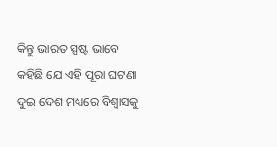କିନ୍ତୁ ଭାରତ ସ୍ପଷ୍ଟ ଭାବେ କହିଛି ଯେ ଏହି ପୂରା ଘଟଣା ଦୁଇ ଦେଶ ମଧ୍ୟରେ ବିଶ୍ୱାସକୁ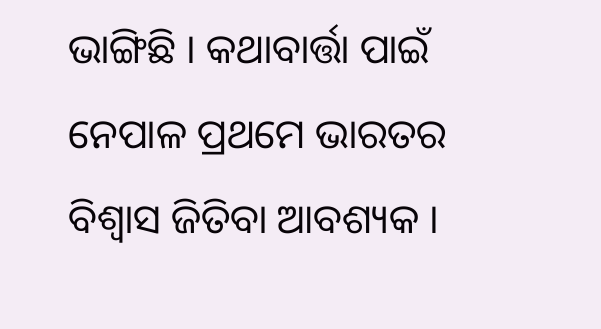ଭାଙ୍ଗିଛି । କଥାବାର୍ତ୍ତା ପାଇଁ ନେପାଳ ପ୍ରଥମେ ଭାରତର ବିଶ୍ୱାସ ଜିତିବା ଆବଶ୍ୟକ ।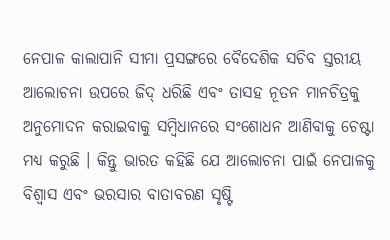ନେପାଳ କାଲାପାନି ସୀମା ପ୍ରସଙ୍ଗରେ ବୈଦେଶିକ ସଚିବ ସ୍ତରୀୟ ଆଲୋଚନା ଉପରେ ଜିଦ୍ ଧରିଛି ଏବଂ ତାସହ ନୂତନ ମାନଚିତ୍ରକୁ ଅନୁମୋଦନ କରାଇବାକୁ ସମ୍ବିଧାନରେ ସଂଶୋଧନ ଆଣିବାକୁ ଚେଷ୍ଟା ମଧ୍ୟ କରୁଛି । କିନ୍ତୁ ଭାରତ କହିଛି ଯେ ଆଲୋଚନା ପାଇଁ ନେପାଳକୁ ବିଶ୍ୱାସ ଏବଂ ଭରସାର ବାତାବରଣ ସୃଷ୍ଟି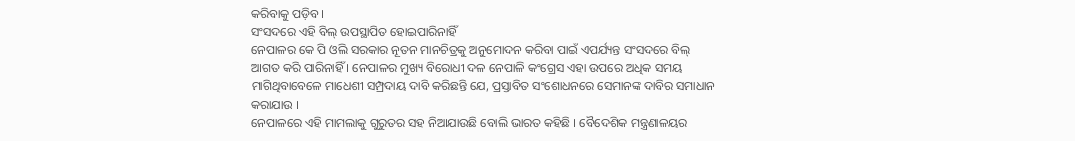କରିବାକୁ ପଡ଼ିବ।
ସଂସଦରେ ଏହି ବିଲ୍ ଉପସ୍ଥାପିତ ହୋଇପାରିନାହିଁ
ନେପାଳର କେ ପି ଓଲି ସରକାର ନୂତନ ମାନଚିତ୍ରକୁ ଅନୁମୋଦନ କରିବା ପାଇଁ ଏପର୍ଯ୍ୟନ୍ତ ସଂସଦରେ ବିଲ୍ ଆଗତ କରି ପାରିନାହିଁ । ନେପାଳର ମୁଖ୍ୟ ବିରୋଧୀ ଦଳ ନେପାଳି କଂଗ୍ରେସ ଏହା ଉପରେ ଅଧିକ ସମୟ ମାଗିଥିବାବେଳେ ମାଧେଶୀ ସମ୍ପ୍ରଦାୟ ଦାବି କରିଛନ୍ତି ଯେ, ପ୍ରସ୍ତାବିତ ସଂଶୋଧନରେ ସେମାନଙ୍କ ଦାବିର ସମାଧାନ କରାଯାଉ ।
ନେପାଳରେ ଏହି ମାମଲାକୁ ଗୁରୁତର ସହ ନିଆଯାଉଛି ବୋଲି ଭାରତ କହିଛି । ବୈଦେଶିକ ମନ୍ତ୍ରଣାଳୟର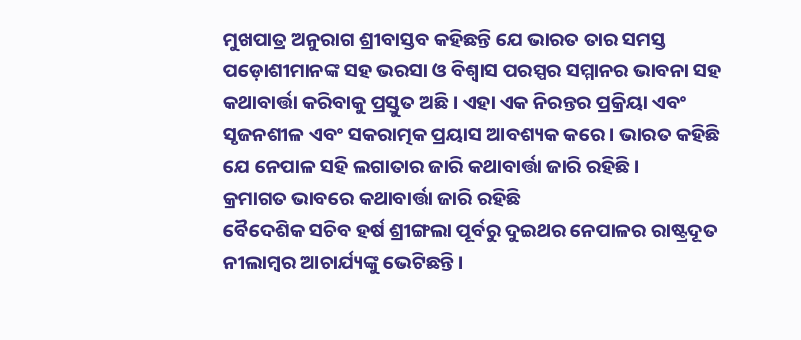ମୁଖପାତ୍ର ଅନୁରାଗ ଶ୍ରୀବାସ୍ତବ କହିଛନ୍ତି ଯେ ଭାରତ ତାର ସମସ୍ତ ପଡ଼ୋଶୀମାନଙ୍କ ସହ ଭରସା ଓ ବିଶ୍ୱାସ ପରସ୍ପର ସମ୍ମାନର ଭାବନା ସହ କଥାବାର୍ତ୍ତା କରିବାକୁ ପ୍ରସ୍ତୁତ ଅଛି । ଏହା ଏକ ନିରନ୍ତର ପ୍ରକ୍ରିୟା ଏବଂ ସୃଜନଶୀଳ ଏବଂ ସକରାତ୍ମକ ପ୍ରୟାସ ଆବଶ୍ୟକ କରେ । ଭାରତ କହିଛି ଯେ ନେପାଳ ସହି ଲଗାତାର ଜାରି କଥାବାର୍ତ୍ତା ଜାରି ରହିଛି।
କ୍ରମାଗତ ଭାବରେ କଥାବାର୍ତ୍ତା ଜାରି ରହିଛି
ବୈଦେଶିକ ସଚିବ ହର୍ଷ ଶ୍ରୀଙ୍ଗଲା ପୂର୍ବରୁ ଦୁଇଥର ନେପାଳର ରାଷ୍ଟ୍ରଦୂତ ନୀଲାମ୍ବର ଆଚାର୍ଯ୍ୟଙ୍କୁ ଭେଟିଛନ୍ତି ।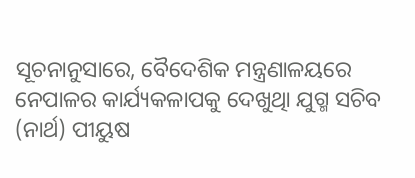ସୂଚନାନୁସାରେ, ବୈଦେଶିକ ମନ୍ତ୍ରଣାଳୟରେ ନେପାଳର କାର୍ଯ୍ୟକଳାପକୁ ଦେଖୁଥିା ଯୁଗ୍ମ ସଚିବ (ନାର୍ଥ) ପୀୟୁଷ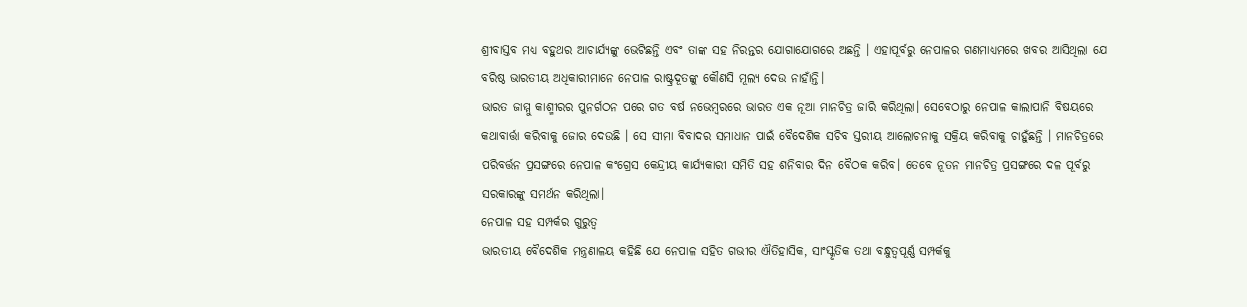ଶ୍ରୀବାସ୍ତବ ମଧ୍ୟ ବହୁଥର ଆଚାର୍ଯ୍ୟଙ୍କୁ ଭେଟିଛନ୍ତି ଏବଂ ତାଙ୍କ ସହ ନିରନ୍ତର ଯୋଗାଯୋଗରେ ଅଛନ୍ତି । ଏହାପୂର୍ବରୁ ନେପାଳର ଗଣମାଧ୍ୟମରେ ଖବର ଆସିଥିଲା ଯେ ବରିଷ୍ଠ ଭାରତୀୟ ଅଧିକାରୀମାନେ ନେପାଳ ରାଷ୍ଟ୍ରଦୂତଙ୍କୁ କୌଣସି ମୂଲ୍ୟ ଦେଉ ନାହାଁନ୍ତି।
ଭାରତ ଜାମ୍ମୁ କାଶ୍ମୀରର ପୁନର୍ଗଠନ ପରେ ଗତ ବର୍ଷ ନଭେମ୍ବରରେ ଭାରତ ଏକ ନୂଆ ମାନଚିତ୍ର ଜାରି କରିଥିଲା। ସେବେଠାରୁ ନେପାଳ କାଲାପାନି ବିଷୟରେ କଥାବାର୍ତ୍ତା କରିବାକୁ ଜୋର ଦେଉଛି । ସେ ସୀମା ବିବାଦର ସମାଧାନ ପାଇଁ ବୈଦେଶିକ ସଚିବ ସ୍ତରୀୟ ଆଲୋଚନାକୁ ସକ୍ରିୟ କରିବାକୁ ଚାହୁଁଛନ୍ତି । ମାନଚିତ୍ରରେ ପରିବର୍ତ୍ତନ ପ୍ରସଙ୍ଗରେ ନେପାଳ କଂଗ୍ରେସ କେନ୍ଦ୍ରୀୟ କାର୍ଯ୍ୟକାରୀ ସମିତି ସହ ଶନିବାର ଦିନ ବୈଠକ କରିବ। ତେବେ ନୂତନ ମାନଚିତ୍ର ପ୍ରସଙ୍ଗରେ ଦଳ ପୂର୍ବରୁ ସରକାରଙ୍କୁ ସମର୍ଥନ କରିଥିଲା।
ନେପାଳ ସହ ସମ୍ପର୍କର ଗୁରୁତ୍ୱ
ଭାରତୀୟ ବୈଦେଶିକ ମନ୍ତ୍ରଣାଳୟ କହିଛି ଯେ ନେପାଳ ସହିତ ଗଭୀର ଐତିହାସିକ, ସାଂସ୍କୃତିକ ତଥା ବନ୍ଧୁତ୍ୱପୂର୍ଣ୍ଣ ସମ୍ପର୍କକୁ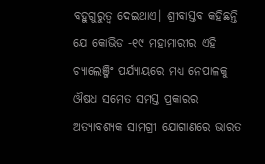ବହୁଗୁରୁତ୍ୱ ଦେଇଥାଏ। ଶ୍ରୀବାସ୍ତବ କହିଛନ୍ତି ଯେ କୋଭିଡ -୧୯ ମହାମାରୀର ଏହି ଚ୍ୟାଲେଞ୍ଜିଂ ପର୍ଯ୍ୟାୟରେ ମଧ୍ୟ ନେପାଳକୁ ଔଷଧ ସମେତ ସମସ୍ତ ପ୍ରକାରର ଅତ୍ୟାବଶ୍ୟକ ସାମଗ୍ରୀ ଯୋଗାଣରେ ଭାରତ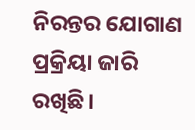ନିରନ୍ତର ଯୋଗାଣ ପ୍ରକ୍ରିୟା ଜାରି ରଖିଛି।